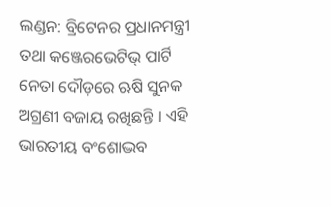ଲଣ୍ଡନ: ବ୍ରିଟେନର ପ୍ରଧାନମନ୍ତ୍ରୀ ତଥା କଞ୍ଜେରଭେଟିଭ୍ ପାର୍ଟି ନେତା ଦୌଡ଼ରେ ଋଷି ସୁନକ ଅଗ୍ରଣୀ ବଜାୟ ରଖିଛନ୍ତି । ଏହି ଭାରତୀୟ ବଂଶୋଦ୍ଭବ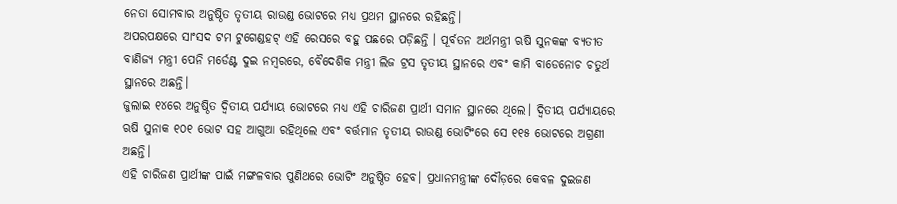ନେତା ସୋମବାର ଅନୁଷ୍ଠିତ ତୃତୀୟ ରାଉଣ୍ଡ ଭୋଟରେ ମଧ୍ୟ ପ୍ରଥମ ସ୍ଥାନରେ ରହିଛନ୍ତି।
ଅପରପକ୍ଷରେ ସାଂସଦ ଟମ ଟୁଗେଣ୍ଡହଟ୍ ଏହି ରେସରେ ବହୁ ପଛରେ ପଡ଼ିଛନ୍ତି । ପୂର୍ବତନ ଅର୍ଥମନ୍ତ୍ରୀ ଋଷି ସୁନକଙ୍କ ବ୍ୟତୀତ ବାଣିଜ୍ୟ ମନ୍ତ୍ରୀ ପେନି ମର୍ଡେଣ୍ଟ ଦୁଇ ନମ୍ବରରେ, ବୈଦେଶିକ ମନ୍ତ୍ରୀ ଲିଜ ଟ୍ରସ ତୃତୀୟ ସ୍ଥାନରେ ଏବଂ କାମି ବାଡେନୋଚ ଚତୁର୍ଥ ସ୍ଥାନରେ ଅଛନ୍ତି।
ଜୁଲାଇ ୧୪ରେ ଅନୁଷ୍ଠିତ ଦ୍ୱିତୀୟ ପର୍ଯ୍ୟାୟ ଭୋଟରେ ମଧ୍ୟ ଏହି ଚାରିଜଣ ପ୍ରାର୍ଥୀ ସମାନ ସ୍ଥାନରେ ଥିଲେ। ଦ୍ଵିତୀୟ ପର୍ଯ୍ୟାୟରେ ଋଷି ସୁନାକ ୧୦୧ ଭୋଟ ସହ ଆଗୁଆ ରହିଥିଲେ ଏବଂ ବର୍ତ୍ତମାନ ତୃତୀୟ ରାଉଣ୍ଡ ଭୋଟିଂରେ ସେ ୧୧୫ ଭୋଟରେ ଅଗ୍ରଣୀ ଅଛନ୍ତି।
ଏହି ଚାରିଜଣ ପ୍ରାର୍ଥୀଙ୍କ ପାଇଁ ମଙ୍ଗଳବାର ପୁଣିଥରେ ଭୋଟିଂ ଅନୁଷ୍ଠିତ ହେବ। ପ୍ରଧାନମନ୍ତ୍ରୀଙ୍କ ଦୌଡ଼ରେ କେବଳ ଦୁଇଜଣ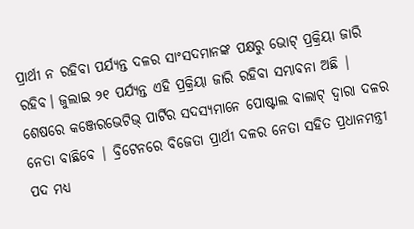ପ୍ରାର୍ଥୀ ନ ରହିବା ପର୍ଯ୍ୟନ୍ତ ଦଳର ସାଂସଦମାନଙ୍କ ପକ୍ଷରୁ ଭୋଟ୍ ପ୍ରକ୍ରିୟା ଜାରି ରହିବ। ଜୁଲାଇ ୨୧ ପର୍ଯ୍ୟନ୍ତ ଏହି ପ୍ରକ୍ରିୟା ଜାରି ରହିବା ସମ୍ଭାବନା ଅଛି |
ଶେଷରେ କଞ୍ଜେରଭେଟିଭ୍ ପାର୍ଟିର ସଦସ୍ୟମାନେ ପୋଷ୍ଟାଲ ବାଲାଟ୍ ଦ୍ୱାରା ଦଳର ନେତା ବାଛିବେ | ବ୍ରିଟେନରେ ବିଜେତା ପ୍ରାର୍ଥୀ ଦଳର ନେତା ସହିତ ପ୍ରଧାନମନ୍ତ୍ରୀ ପଦ ମଧ୍ୟ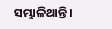ସମ୍ଭାଳିଥାନ୍ତି।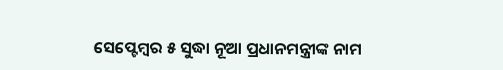ସେପ୍ଟେମ୍ବର ୫ ସୁଦ୍ଧା ନୂଆ ପ୍ରଧାନମନ୍ତ୍ରୀଙ୍କ ନାମ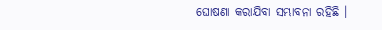ଘୋଷଣା କରାଯିବା ସମ୍ଭାବନା ରହିଛି ।